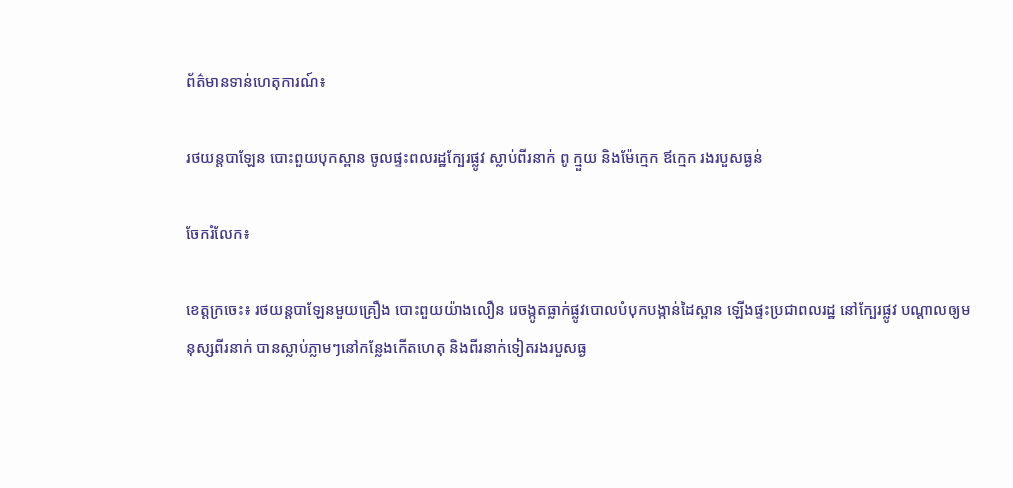ព័ត៌មានទាន់ហេតុការណ៍៖

រថយន្តបាឡែន បោះពួយបុកស្ពាន ចូលផ្ទះពលរដ្ឋក្បែរផ្លូវ ស្លាប់ពីរនាក់ ពូ ក្មួយ និងម៉ែក្មេក ឪក្មេក រងរបួសធ្ងន់

ចែករំលែក៖

ខេត្តក្រចេះ៖ រថយន្តបាឡែនមួយគ្រឿង បោះពួយយ៉ាងលឿន រេចង្កូតធ្លាក់ផ្លូវបោលបំបុកបង្កាន់ដៃស្ពាន ឡើងផ្ទះប្រជាពលរដ្ឋ នៅក្បែរផ្លូវ បណ្តាលឲ្យមនុស្សពីរនាក់ បានស្លាប់ភ្លាមៗនៅកន្លែងកើតហេតុ និងពីរនាក់ទៀតរងរបួសធ្ង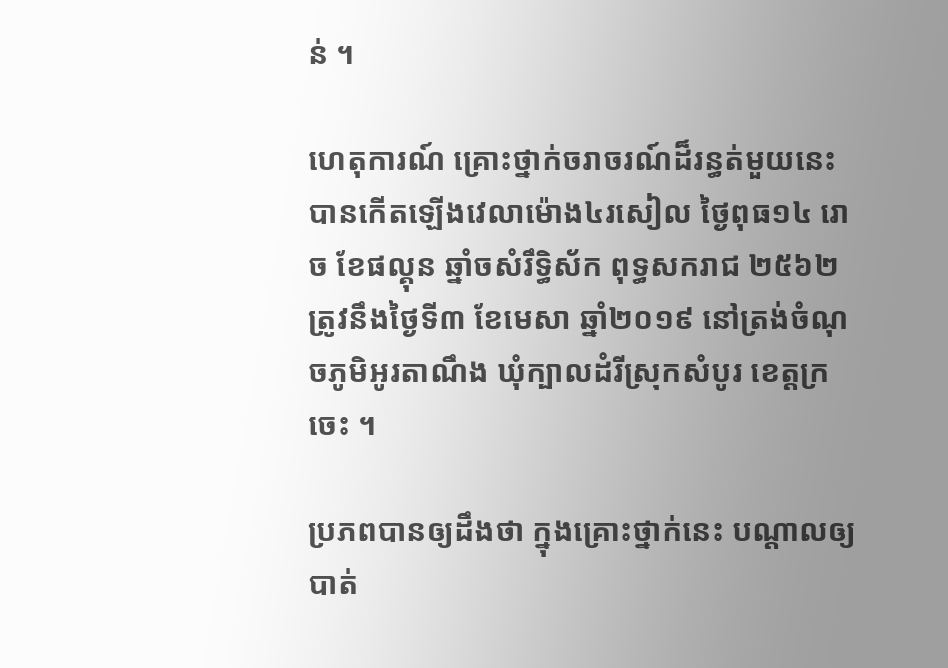ន់ ។

ហេតុការណ៍ គ្រោះថ្នាក់ចរាចរណ៍ដ៏រន្ធត់មួយនេះ បានកើតឡើងវេលាម៉ោង៤រសៀល ថ្ងៃពុធ១៤ រោច ខែផល្គុន ឆ្នាំចសំរឹទ្ធិស័ក ពុទ្ធសករាជ ២៥៦២ ត្រូវនឹងថ្ងៃទី៣ ខែមេសា ឆ្នាំ២០១៩ នៅត្រង់ចំណុចភូមិអូរតាណឹង ឃុំក្បាលដំរីស្រុកសំបូរ ខេត្តក្រចេះ ។

ប្រភពបានឲ្យដឹងថា ក្នុងគ្រោះថ្នាក់នេះ បណ្តាលឲ្យបាត់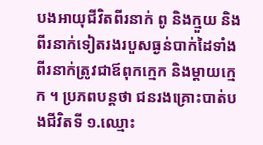បងអាយុជីវិតពីរនាក់ ពូ និងក្មួយ និងពីរនាក់ទៀតរងរបួសធ្ងន់បាក់ដៃទាំងពីរនាក់ត្រូវជាឪពុកក្មេក និងម្តាយក្មេក ។ ប្រភពបន្តថា ជនរងគ្រោះបាត់បងជីវិតទី ១.ឈ្មោះ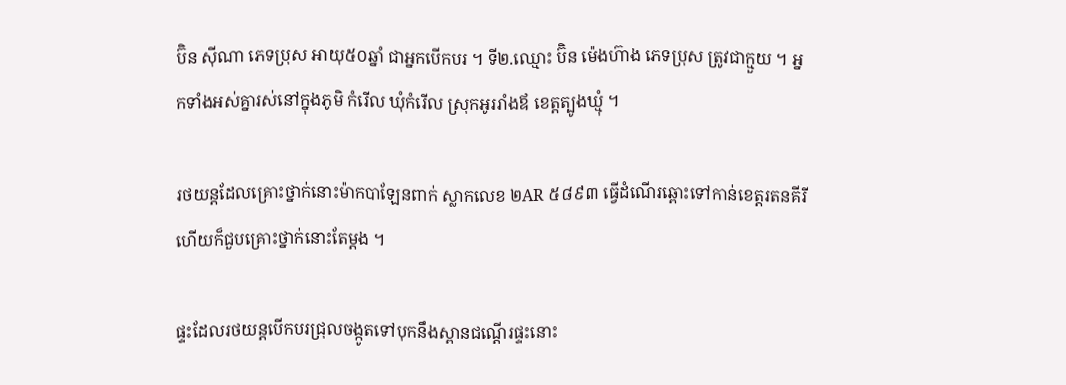ប៊ិន ស៊ីណា ភេទប្រុស អាយុ៥០ឆ្នាំ ជាអ្នកបើកបរ ។ ទី២.ឈ្មោះ ប៊ិន ម៉េងហ៊ាង ភេទប្រុស ត្រូវជាក្មួយ ។ អ្នកទាំងអស់គ្នារស់នៅក្នុងភូមិ កំរើល ឃុំកំរើល ស្រុកអូររាំងឪ ខេត្តត្បូងឃ្មុំ ។

រថយន្តដែលគ្រោះថ្នាក់នោះម៉ាកបាឡែនពាក់ ស្លាកលេខ ២AR ៥៨៩៣ ធ្វើដំណើរឆ្ពោះទៅកាន់ខេត្តរតនគីរី ហើយក៏ជួបគ្រោះថ្នាក់នោះតែម្តង ។

ផ្ទះដែលរថយន្តបើកបរជ្រុលចង្កូតទៅបុកនឹងស្ពានជណ្តើរផ្ទះនោះ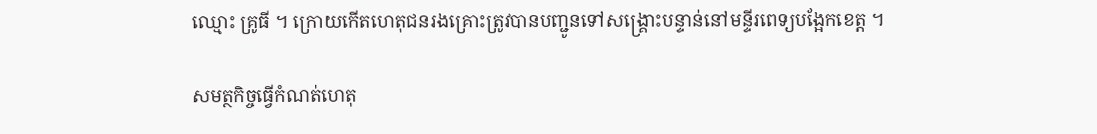ឈ្មោះ គ្រូធី ។ ក្រោយកើតហេតុជនរងគ្រោះត្រូវបានបញ្ជូនទៅសង្គ្រោះបន្ទាន់នៅមន្ទីរពេទ្យបង្អែកខេត្ត ។

សមត្ថកិច្ចធ្វើកំណត់ហេតុ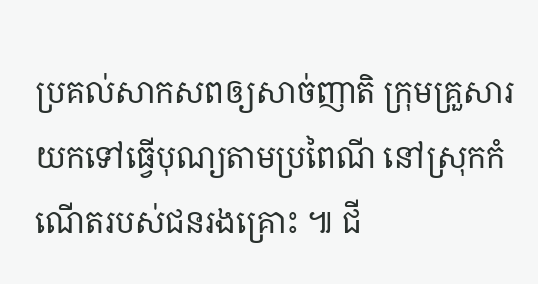ប្រគល់សាកសពឲ្យសាច់ញាតិ ក្រុមគ្រួសារយកទៅធ្វើបុណ្យតាមប្រពៃណី នៅស្រុកកំណើតរបស់ជនរងគ្រោះ ៕ ជី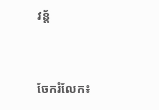វន្ត័


ចែករំលែក៖